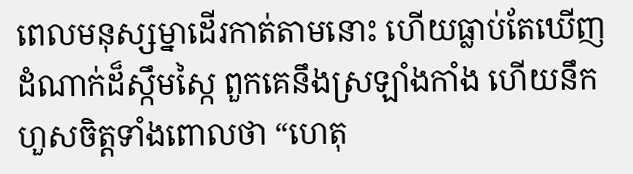ពេលមនុស្សម្នាដើរកាត់តាមនោះ ហើយធ្លាប់តែឃើញដំណាក់ដ៏ស្កឹមស្កៃ ពួកគេនឹងស្រឡាំងកាំង ហើយនឹកហួសចិត្តទាំងពោលថា “ហេតុ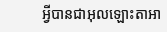អ្វីបានជាអុលឡោះតាអា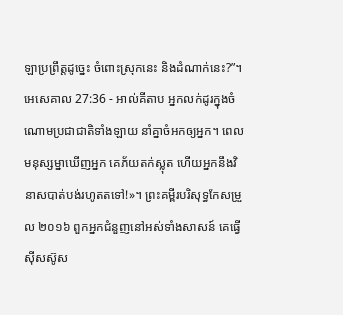ឡាប្រព្រឹត្តដូច្នេះ ចំពោះស្រុកនេះ និងដំណាក់នេះ?”។
អេសេគាល 27:36 - អាល់គីតាប អ្នកលក់ដូរក្នុងចំណោមប្រជាជាតិទាំងឡាយ នាំគ្នាចំអកឲ្យអ្នក។ ពេលមនុស្សម្នាឃើញអ្នក គេភ័យតក់ស្លុត ហើយអ្នកនឹងវិនាសបាត់បង់រហូតតទៅ!»។ ព្រះគម្ពីរបរិសុទ្ធកែសម្រួល ២០១៦ ពួកអ្នកជំនួញនៅអស់ទាំងសាសន៍ គេធ្វើស៊ីសស៊ូស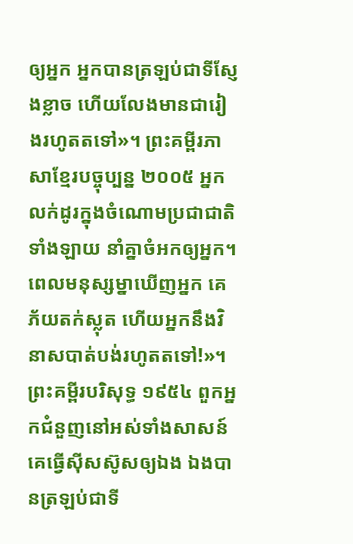ឲ្យអ្នក អ្នកបានត្រឡប់ជាទីស្ញែងខ្លាច ហើយលែងមានជារៀងរហូតតទៅ»។ ព្រះគម្ពីរភាសាខ្មែរបច្ចុប្បន្ន ២០០៥ អ្នកលក់ដូរក្នុងចំណោមប្រជាជាតិទាំងឡាយ នាំគ្នាចំអកឲ្យអ្នក។ ពេលមនុស្សម្នាឃើញអ្នក គេភ័យតក់ស្លុត ហើយអ្នកនឹងវិនាសបាត់បង់រហូតតទៅ!»។ ព្រះគម្ពីរបរិសុទ្ធ ១៩៥៤ ពួកអ្នកជំនួញនៅអស់ទាំងសាសន៍ គេធ្វើស៊ីសស៊ូសឲ្យឯង ឯងបានត្រឡប់ជាទី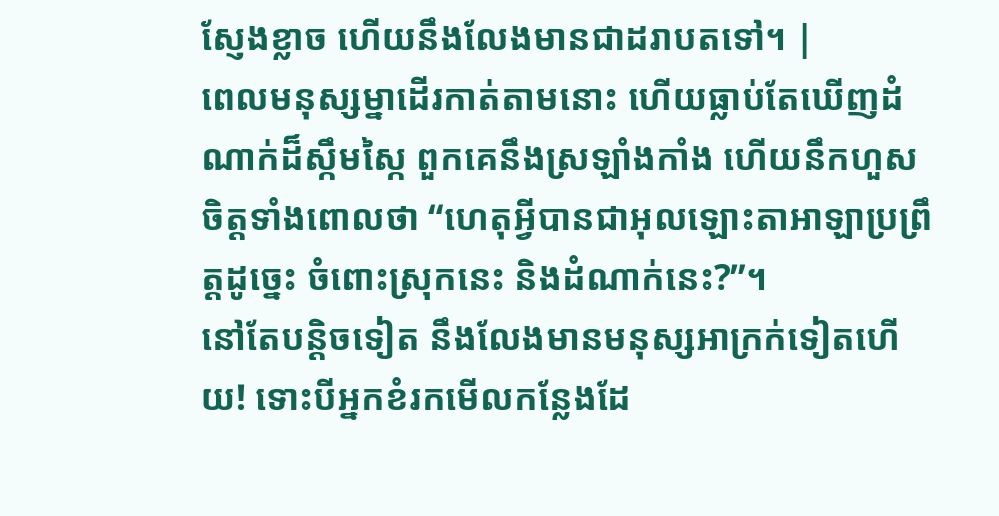ស្ញែងខ្លាច ហើយនឹងលែងមានជាដរាបតទៅ។ |
ពេលមនុស្សម្នាដើរកាត់តាមនោះ ហើយធ្លាប់តែឃើញដំណាក់ដ៏ស្កឹមស្កៃ ពួកគេនឹងស្រឡាំងកាំង ហើយនឹកហួសចិត្តទាំងពោលថា “ហេតុអ្វីបានជាអុលឡោះតាអាឡាប្រព្រឹត្តដូច្នេះ ចំពោះស្រុកនេះ និងដំណាក់នេះ?”។
នៅតែបន្តិចទៀត នឹងលែងមានមនុស្សអាក្រក់ទៀតហើយ! ទោះបីអ្នកខំរកមើលកន្លែងដែ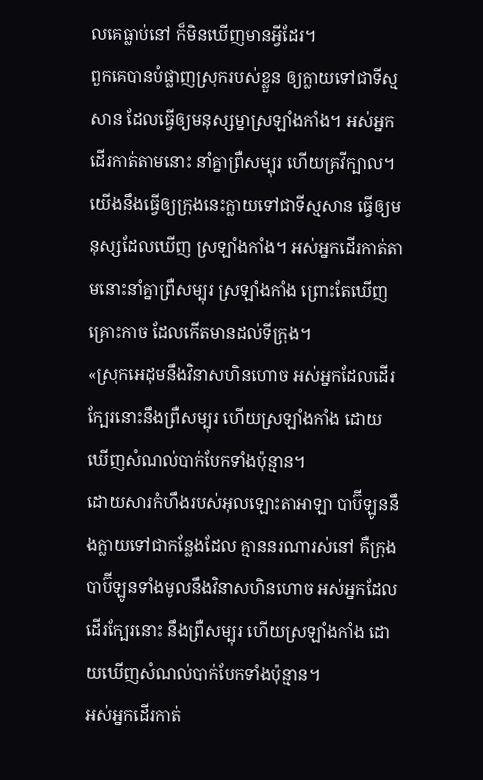លគេធ្លាប់នៅ ក៏មិនឃើញមានអ្វីដែរ។
ពួកគេបានបំផ្លាញស្រុករបស់ខ្លួន ឲ្យក្លាយទៅជាទីស្មសាន ដែលធ្វើឲ្យមនុស្សម្នាស្រឡាំងកាំង។ អស់អ្នកដើរកាត់តាមនោះ នាំគ្នាព្រឺសម្បុរ ហើយគ្រវីក្បាល។
យើងនឹងធ្វើឲ្យក្រុងនេះក្លាយទៅជាទីស្មសាន ធ្វើឲ្យមនុស្សដែលឃើញ ស្រឡាំងកាំង។ អស់អ្នកដើរកាត់តាមនោះនាំគ្នាព្រឺសម្បុរ ស្រឡាំងកាំង ព្រោះតែឃើញគ្រោះកាច ដែលកើតមានដល់ទីក្រុង។
«ស្រុកអេដុមនឹងវិនាសហិនហោច អស់អ្នកដែលដើរក្បែរនោះនឹងព្រឺសម្បុរ ហើយស្រឡាំងកាំង ដោយឃើញសំណល់បាក់បែកទាំងប៉ុន្មាន។
ដោយសារកំហឹងរបស់អុលឡោះតាអាឡា បាប៊ីឡូននឹងក្លាយទៅជាកន្លែងដែល គ្មាននរណារស់នៅ គឺក្រុងបាប៊ីឡូនទាំងមូលនឹងវិនាសហិនហោច អស់អ្នកដែលដើរក្បែរនោះ នឹងព្រឺសម្បុរ ហើយស្រឡាំងកាំង ដោយឃើញសំណល់បាក់បែកទាំងប៉ុន្មាន។
អស់អ្នកដើរកាត់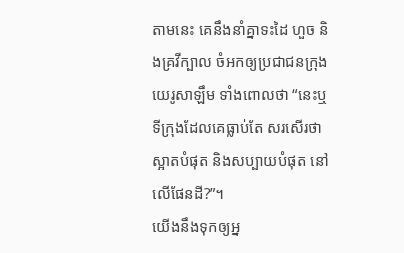តាមនេះ គេនឹងនាំគ្នាទះដៃ ហួច និងគ្រវីក្បាល ចំអកឲ្យប្រជាជនក្រុងយេរូសាឡឹម ទាំងពោលថា “នេះឬទីក្រុងដែលគេធ្លាប់តែ សរសើរថាស្អាតបំផុត និងសប្បាយបំផុត នៅលើផែនដី?”។
យើងនឹងទុកឲ្យអ្ន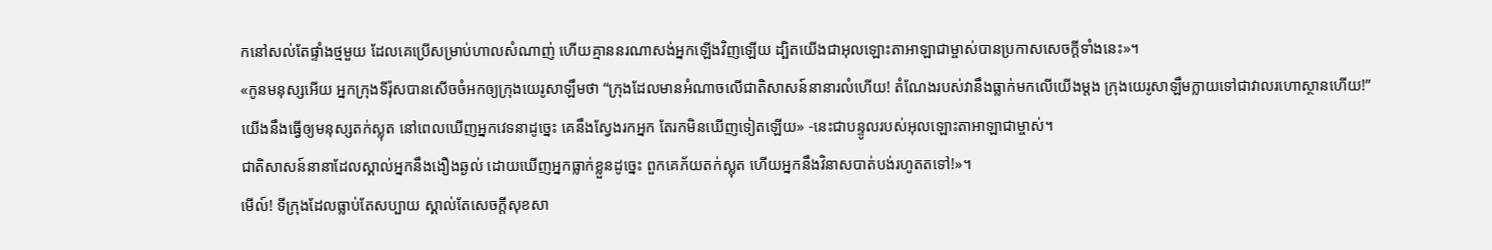កនៅសល់តែផ្ទាំងថ្មមួយ ដែលគេប្រើសម្រាប់ហាលសំណាញ់ ហើយគ្មាននរណាសង់អ្នកឡើងវិញឡើយ ដ្បិតយើងជាអុលឡោះតាអាឡាជាម្ចាស់បានប្រកាសសេចក្ដីទាំងនេះ»។
«កូនមនុស្សអើយ អ្នកក្រុងទីរ៉ុសបានសើចចំអកឲ្យក្រុងយេរូសាឡឹមថា “ក្រុងដែលមានអំណាចលើជាតិសាសន៍នានារលំហើយ! តំណែងរបស់វានឹងធ្លាក់មកលើយើងម្ដង ក្រុងយេរូសាឡឹមក្លាយទៅជាវាលរហោស្ថានហើយ!”
យើងនឹងធ្វើឲ្យមនុស្សតក់ស្លុត នៅពេលឃើញអ្នកវេទនាដូច្នេះ គេនឹងស្វែងរកអ្នក តែរកមិនឃើញទៀតឡើយ» -នេះជាបន្ទូលរបស់អុលឡោះតាអាឡាជាម្ចាស់។
ជាតិសាសន៍នានាដែលស្គាល់អ្នកនឹងងឿងឆ្ងល់ ដោយឃើញអ្នកធ្លាក់ខ្លួនដូច្នេះ ពួកគេភ័យតក់ស្លុត ហើយអ្នកនឹងវិនាសបាត់បង់រហូតតទៅ!»។
មើល៍! ទីក្រុងដែលធ្លាប់តែសប្បាយ ស្គាល់តែសេចក្ដីសុខសា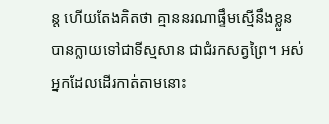ន្ត ហើយតែងគិតថា គ្មាននរណាផ្ទឹមស្មើនឹងខ្លួន បានក្លាយទៅជាទីស្មសាន ជាជំរកសត្វព្រៃ។ អស់អ្នកដែលដើរកាត់តាមនោះ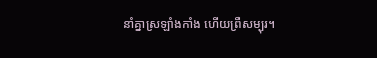នាំគ្នាស្រឡាំងកាំង ហើយព្រឺសម្បុរ។